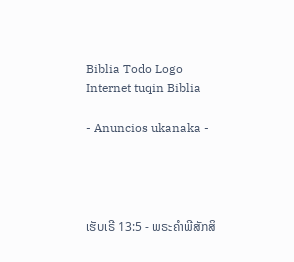Biblia Todo Logo
Internet tuqin Biblia

- Anuncios ukanaka -




ເຮັບເຣີ 13:5 - ພຣະຄຳພີສັກສິ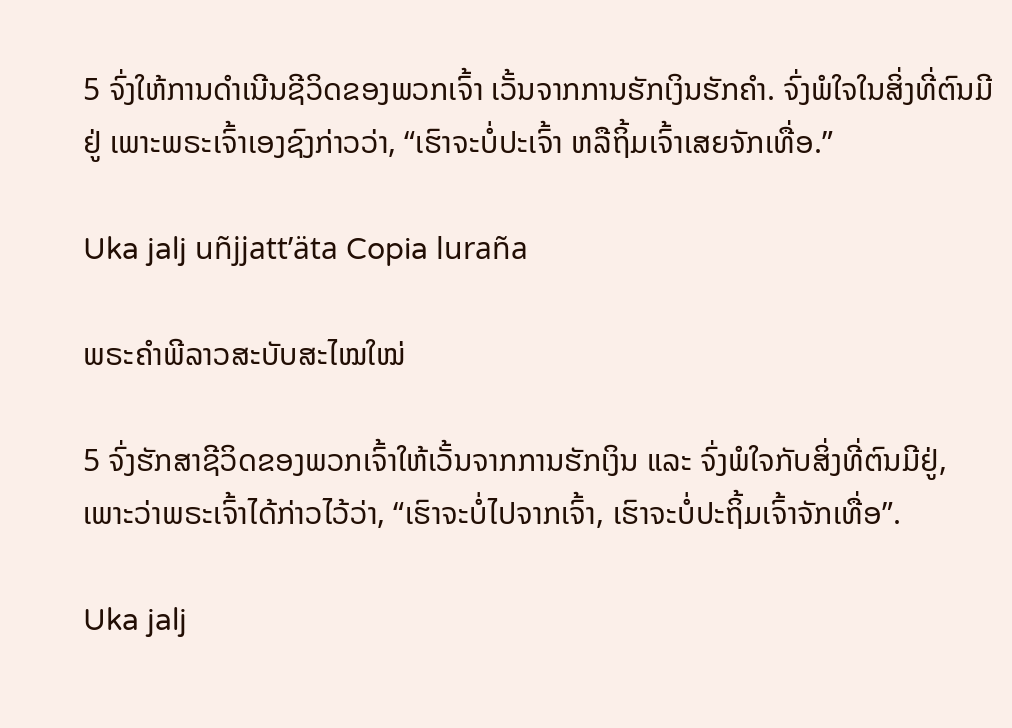5 ຈົ່ງໃຫ້ການດຳເນີນຊີວິດຂອງພວກເຈົ້າ ເວັ້ນຈາກການຮັກເງິນຮັກຄຳ. ຈົ່ງພໍໃຈໃນສິ່ງທີ່ຕົນມີຢູ່ ເພາະພຣະເຈົ້າເອງຊົງກ່າວວ່າ, “ເຮົາຈະບໍ່ປະເຈົ້າ ຫລືຖິ້ມເຈົ້າເສຍຈັກເທື່ອ.”

Uka jalj uñjjattʼäta Copia luraña

ພຣະຄຳພີລາວສະບັບສະໄໝໃໝ່

5 ຈົ່ງຮັກສາຊີວິດຂອງພວກເຈົ້າໃຫ້ເວັ້ນຈາກການຮັກເງິນ ແລະ ຈົ່ງພໍໃຈກັບສິ່ງທີ່ຕົນມີຢູ່, ເພາະວ່າພຣະເຈົ້າໄດ້ກ່າວໄວ້ວ່າ, “ເຮົາຈະບໍ່ໄປຈາກເຈົ້າ, ເຮົາຈະບໍ່ປະຖິ້ມເຈົ້າຈັກເທື່ອ”.

Uka jalj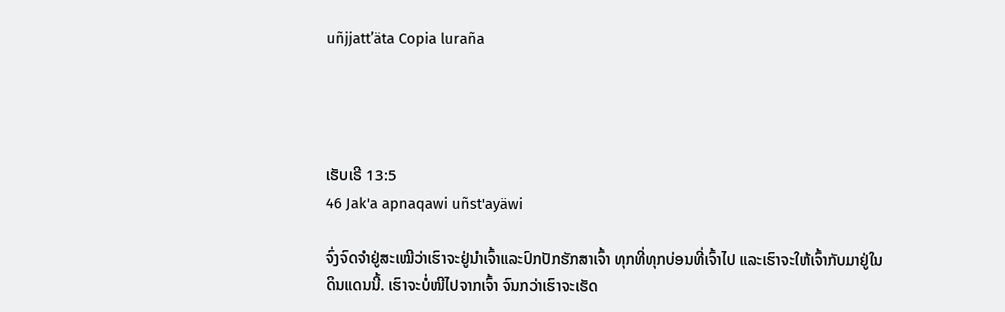uñjjattʼäta Copia luraña




ເຮັບເຣີ 13:5
46 Jak'a apnaqawi uñst'ayäwi

ຈົ່ງຈົດຈຳຢູ່ສະເໝີວ່າເຮົາຈະຢູ່ນຳເຈົ້າແລະປົກປັກຮັກສາເຈົ້າ ທຸກທີ່ທຸກບ່ອນທີ່ເຈົ້າໄປ ແລະເຮົາຈະໃຫ້ເຈົ້າກັບມາຢູ່ໃນດິນແດນນີ້. ເຮົາຈະບໍ່ໜີໄປຈາກເຈົ້າ ຈົນກວ່າເຮົາຈະເຮັດ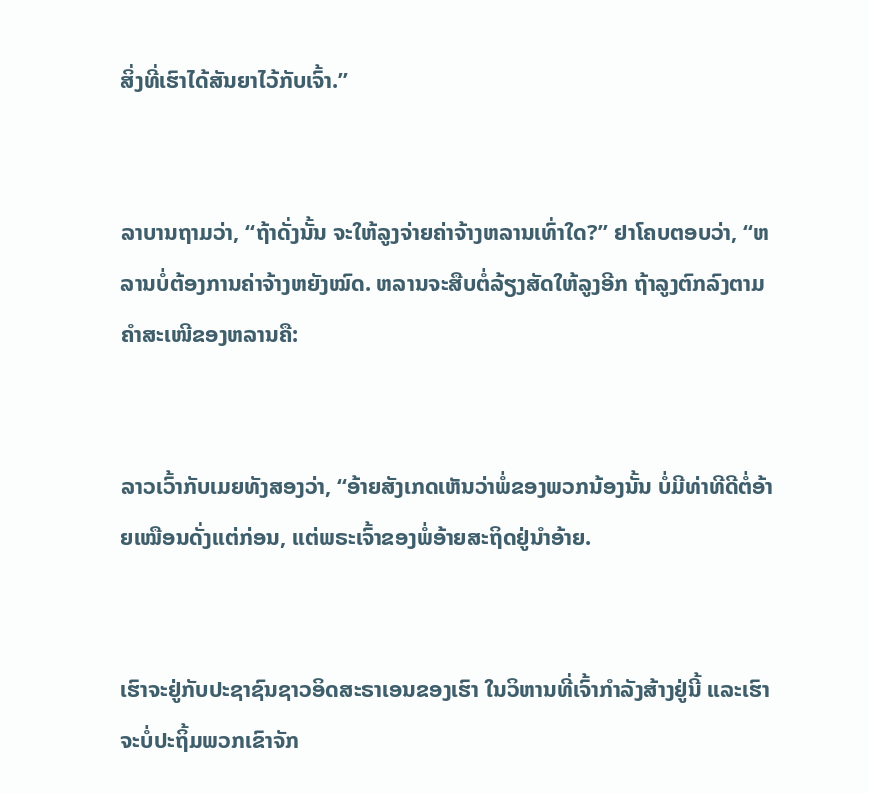ສິ່ງທີ່ເຮົາໄດ້ສັນຍາໄວ້ກັບເຈົ້າ.”


ລາບານຖາມວ່າ, “ຖ້າດັ່ງນັ້ນ ຈະໃຫ້ລູງຈ່າຍຄ່າຈ້າງຫລານເທົ່າໃດ?” ຢາໂຄບຕອບວ່າ, “ຫລານບໍ່ຕ້ອງການຄ່າຈ້າງຫຍັງໝົດ. ຫລານຈະສືບຕໍ່ລ້ຽງສັດໃຫ້ລູງອີກ ຖ້າລູງຕົກລົງຕາມຄຳສະເໜີຂອງຫລານຄື:


ລາວເວົ້າກັບເມຍທັງສອງວ່າ, “ອ້າຍສັງເກດເຫັນວ່າພໍ່ຂອງພວກນ້ອງນັ້ນ ບໍ່ມີທ່າທີດີຕໍ່ອ້າຍເໝືອນດັ່ງແຕ່ກ່ອນ, ແຕ່ພຣະເຈົ້າຂອງພໍ່ອ້າຍສະຖິດຢູ່ນຳອ້າຍ.


ເຮົາຈະຢູ່ກັບປະຊາຊົນຊາວອິດສະຣາເອນຂອງເຮົາ ໃນວິຫານທີ່ເຈົ້າກຳລັງສ້າງຢູ່ນີ້ ແລະເຮົາຈະບໍ່ປະຖິ້ມພວກເຂົາຈັກ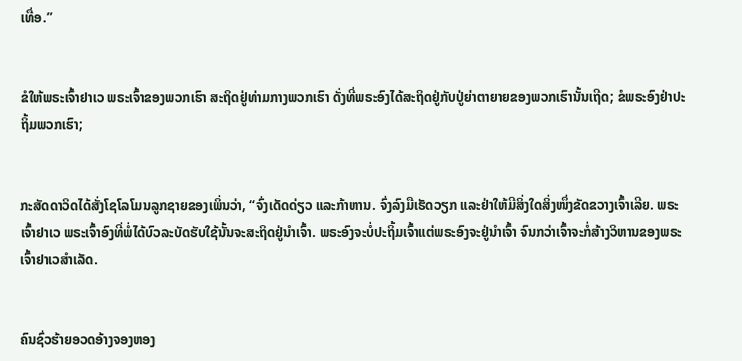ເທື່ອ.”


ຂໍໃຫ້ພຣະເຈົ້າຢາເວ ພຣະເຈົ້າຂອງພວກເຮົາ ສະຖິດຢູ່ທ່າມກາງພວກເຮົາ ດັ່ງທີ່ພຣະອົງໄດ້ສະຖິດຢູ່ກັບປູ່ຍ່າຕາຍາຍຂອງພວກເຮົານັ້ນເຖີດ; ຂໍພຣະອົງຢ່າປະຖິ້ມພວກເຮົາ;


ກະສັດດາວິດໄດ້ສັ່ງໂຊໂລໂມນລູກຊາຍຂອງເພິ່ນວ່າ, “ຈົ່ງເດັດດ່ຽວ ແລະກ້າຫານ. ຈົ່ງລົງມືເຮັດວຽກ ແລະຢ່າໃຫ້ມີສິ່ງໃດສິ່ງໜຶ່ງຂັດຂວາງເຈົ້າເລີຍ. ພຣະເຈົ້າຢາເວ ພຣະເຈົ້າອົງທີ່ພໍ່ໄດ້ບົວລະບັດຮັບໃຊ້ນັ້ນຈະສະຖິດຢູ່ນຳເຈົ້າ. ພຣະອົງຈະບໍ່ປະຖິ້ມເຈົ້າແຕ່ພຣະອົງຈະຢູ່ນຳເຈົ້າ ຈົນກວ່າເຈົ້າຈະກໍ່ສ້າງວິຫານຂອງພຣະເຈົ້າຢາເວສຳເລັດ.


ຄົນຊົ່ວຮ້າຍອວດອ້າງຈອງຫອງ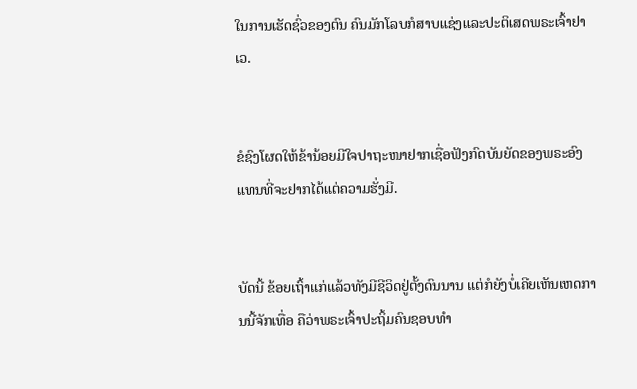ໃນການເຮັດຊົ່ວຂອງຕົນ ຄົນມັກໂລບກໍສາບແຊ່ງແລະປະຕິເສດພຣະເຈົ້າຢາເວ.


ຂໍຊົງໂຜດໃຫ້ຂ້ານ້ອຍມີໃຈປາຖະໜາຢາກເຊື່ອຟັງກົດບັນຍັດຂອງພຣະອົງ ແທນທີ່ຈະຢາກໄດ້ແຕ່ຄວາມຮັ່ງມີ.


ບັດນີ້ ຂ້ອຍເຖົ້າແກ່ແລ້ວທັງມີຊີວິດຢູ່ຕັ້ງດົນນານ ແຕ່ກໍຍັງບໍ່ເຄີຍເຫັນເຫດການນີ້ຈັກເທື່ອ ຄືວ່າພຣະເຈົ້າປະຖິ້ມຄົນຊອບທຳ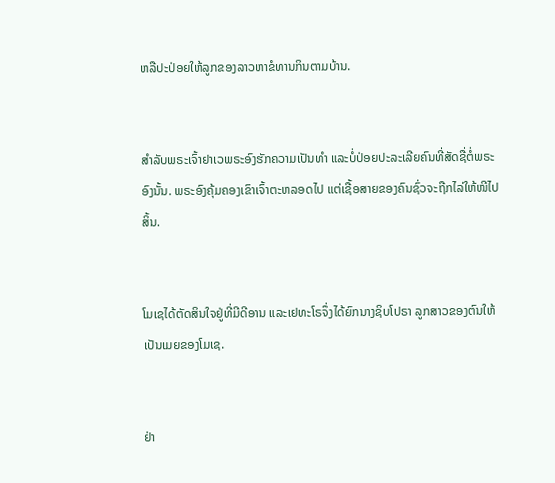ຫລືປະປ່ອຍໃຫ້ລູກຂອງລາວຫາຂໍທານກິນຕາມບ້ານ.


ສຳລັບພຣະເຈົ້າຢາເວພຣະອົງຮັກຄວາມເປັນທຳ ແລະບໍ່ປ່ອຍປະລະເລີຍຄົນທີ່ສັດຊື່ຕໍ່ພຣະອົງນັ້ນ. ພຣະອົງຄຸ້ມຄອງເຂົາເຈົ້າຕະຫລອດໄປ ແຕ່ເຊື້ອສາຍຂອງຄົນຊົ່ວຈະຖືກໄລ່ໃຫ້ໜີໄປສິ້ນ.


ໂມເຊໄດ້ຕັດສິນໃຈຢູ່ທີ່ມີດີອານ ແລະເຢທະໂຣຈຶ່ງໄດ້ຍົກນາງຊິບໂປຣາ ລູກສາວຂອງຕົນໃຫ້ເປັນເມຍຂອງໂມເຊ.


ຢ່າ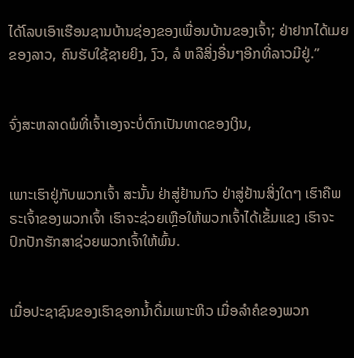ໄດ້ໂລບເອົາເຮືອນຊານບ້ານຊ່ອງຂອງເພື່ອນບ້ານຂອງເຈົ້າ; ຢ່າຢາກໄດ້ເມຍຂອງລາວ, ຄົນຮັບໃຊ້ຊາຍຍິງ, ງົວ, ລໍ ຫລືສິ່ງອື່ນໆອີກທີ່ລາວມີຢູ່.”


ຈົ່ງສະຫລາດພໍທີ່ເຈົ້າເອງຈະບໍ່ຕົກເປັນທາດຂອງເງິນ,


ເພາະເຮົາຢູ່ກັບພວກເຈົ້າ ສະນັ້ນ ຢ່າສູ່ຢ້ານກົວ ຢ່າສູ່ຢ້ານສິ່ງໃດໆ ເຮົາຄືພຣະເຈົ້າຂອງພວກເຈົ້າ ເຮົາຈະຊ່ວຍເຫຼືອໃຫ້ພວກເຈົ້າໄດ້ເຂັ້ມແຂງ ເຮົາຈະປົກປັກຮັກສາຊ່ວຍພວກເຈົ້າໃຫ້ພົ້ນ.


ເມື່ອປະຊາຊົນຂອງເຮົາຊອກນໍ້າດື່ມເພາະຫິວ ເມື່ອລຳຄໍຂອງພວກ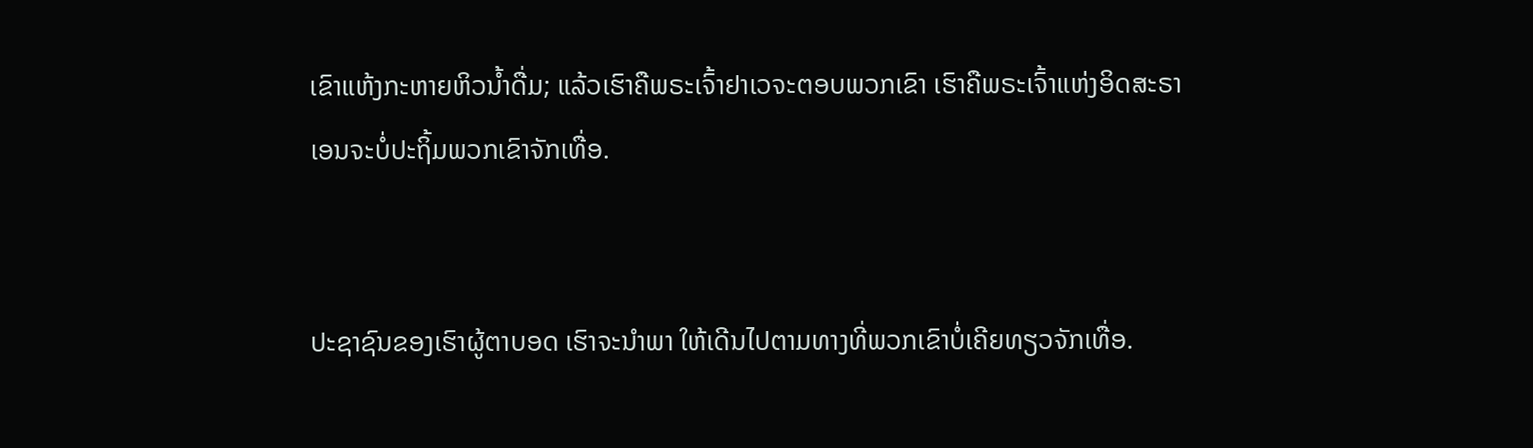ເຂົາແຫ້ງກະຫາຍຫິວນໍ້າດື່ມ; ແລ້ວເຮົາຄືພຣະເຈົ້າຢາເວຈະຕອບພວກເຂົາ ເຮົາຄືພຣະເຈົ້າແຫ່ງອິດສະຣາເອນຈະບໍ່ປະຖິ້ມພວກເຂົາຈັກເທື່ອ.


ປະຊາຊົນຂອງເຮົາຜູ້ຕາບອດ ເຮົາຈະນຳພາ ໃຫ້ເດີນໄປຕາມທາງທີ່ພວກເຂົາບໍ່ເຄີຍທຽວຈັກເທື່ອ.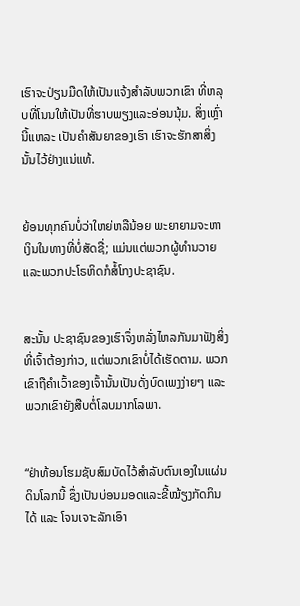ເຮົາຈະປ່ຽນມືດໃຫ້ເປັນແຈ້ງສຳລັບພວກເຂົາ ທີ່ຫລຸບທີ່ໂນນໃຫ້ເປັນທີ່ຮາບພຽງແລະອ່ອນນຸ້ມ. ສິ່ງເຫຼົ່ານີ້ແຫລະ ເປັນຄຳສັນຍາຂອງເຮົາ ເຮົາຈະຮັກສາສິ່ງນັ້ນໄວ້ຢ່າງແນ່ແທ້.


ຍ້ອນທຸກຄົນບໍ່ວ່າໃຫຍ່ຫລືນ້ອຍ ພະຍາຍາມຈະຫາເງິນໃນທາງທີ່ບໍ່ສັດຊື່; ແມ່ນແຕ່ພວກຜູ້ທຳນວາຍ ແລະພວກປະໂຣຫິດກໍສໍ້ໂກງປະຊາຊົນ.


ສະນັ້ນ ປະຊາຊົນຂອງເຮົາຈຶ່ງຫລັ່ງໄຫລກັນມາຟັງສິ່ງທີ່ເຈົ້າຕ້ອງກ່າວ, ແຕ່ພວກເຂົາບໍ່ໄດ້ເຮັດຕາມ. ພວກເຂົາຖືຄຳເວົ້າຂອງເຈົ້ານັ້ນເປັນດັ່ງບົດເພງງ່າຍໆ ແລະພວກເຂົາຍັງສືບຕໍ່ໂລບມາກໂລພາ.


“ຢ່າທ້ອນໂຮມຊັບສົມບັດໄວ້ສຳລັບຕົນເອງໃນແຜ່ນດິນໂລກນີ້ ຊຶ່ງເປັນບ່ອນມອດແລະຂີ້ໝ້ຽງກັດກິນໄດ້ ແລະ ໂຈນເຈາະລັກເອົາ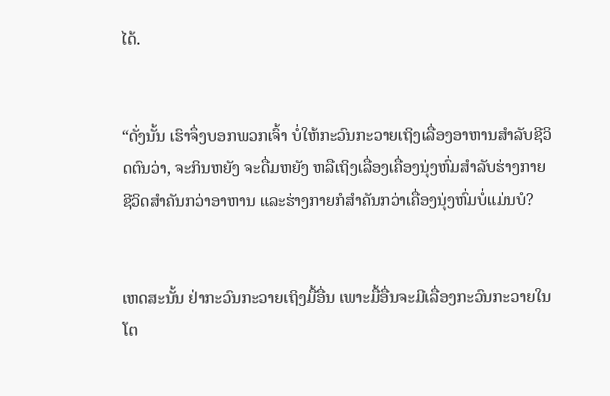ໄດ້.


“ດັ່ງນັ້ນ ເຮົາຈຶ່ງບອກພວກເຈົ້າ ບໍ່ໃຫ້ກະວົນກະວາຍເຖິງເລື່ອງອາຫານສຳລັບຊີວິດຕົນວ່າ, ຈະກິນຫຍັງ ຈະດື່ມຫຍັງ ຫລືເຖິງເລື່ອງເຄື່ອງນຸ່ງຫົ່ມສຳລັບຮ່າງກາຍ ຊີວິດສຳຄັນກວ່າອາຫານ ແລະຮ່າງກາຍກໍສຳຄັນກວ່າເຄື່ອງນຸ່ງຫົ່ມບໍ່ແມ່ນບໍ?


ເຫດສະນັ້ນ ຢ່າກະວົນກະວາຍເຖິງມື້ອື່ນ ເພາະມື້ອື່ນຈະມີເລື່ອງກະວົນກະວາຍໃນໂຕ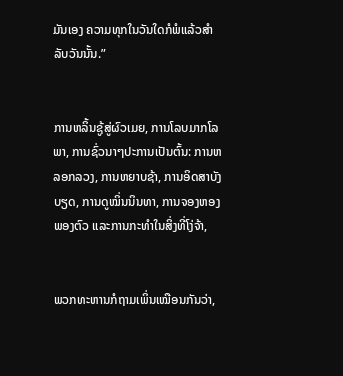ມັນເອງ ຄວາມທຸກໃນວັນໃດກໍພໍແລ້ວສຳລັບວັນນັ້ນ.”


ການຫລິ້ນຊູ້ສູ່ຜົວເມຍ, ການໂລບມາກໂລພາ, ການຊົ່ວນາໆປະການເປັນຕົ້ນ: ການຫລອກລວງ, ການຫຍາບຊ້າ, ການອິດສາບັງບຽດ, ການດູໝິ່ນນິນທາ, ການຈອງຫອງພອງຕົວ ແລະການກະທຳໃນສິ່ງທີ່ໂງ່ຈ້າ,


ພວກທະຫານກໍຖາມເພິ່ນເໝືອນກັນວ່າ,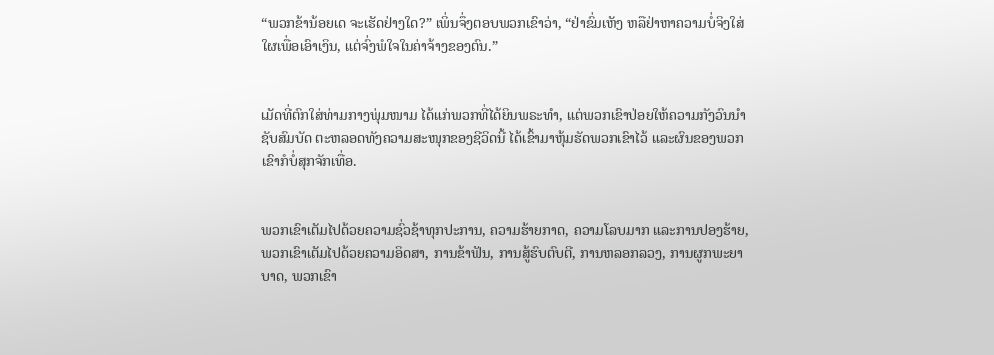“ພວກຂ້ານ້ອຍເດ ຈະເຮັດຢ່າງໃດ?” ເພິ່ນຈຶ່ງຕອບພວກເຂົາວ່າ, “ຢ່າຂົ່ມເຫັງ ຫລືຢ່າຫາຄວາມບໍ່ຈິງໃສ່ໃຜເພື່ອເອົາເງິນ, ແຕ່ຈົ່ງພໍໃຈໃນຄ່າຈ້າງຂອງຕົນ.”


ເມັດທີ່ຕົກໃສ່ທ່າມກາງພຸ່ມໜາມ ໄດ້ແກ່ພວກທີ່ໄດ້ຍິນພຣະທຳ, ແຕ່ພວກເຂົາປ່ອຍໃຫ້ຄວາມກັງວົນນຳຊັບສົມບັດ ຕະຫລອດທັງຄວາມສະໜຸກຂອງຊີວິດນີ້ ໄດ້ເຂົ້າມາຫຸ້ມຮັດພວກເຂົາໄວ້ ແລະຜົນຂອງພວກເຂົາກໍບໍ່ສຸກຈັກເທື່ອ.


ພວກເຂົາເຕັມໄປດ້ວຍຄວາມຊົ່ວຊ້າທຸກປະການ, ຄວາມຮ້າຍກາດ, ຄວາມໂລບມາກ ແລະການປອງຮ້າຍ, ພວກເຂົາເຕັມໄປດ້ວຍຄວາມອິດສາ, ການຂ້າຟັນ, ການສູ້ຮົບຕົບຕີ, ການຫລອກລວງ, ການຜູກພະຍາບາດ, ພວກເຂົາ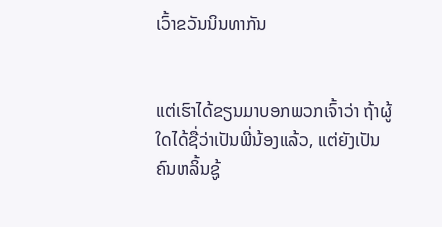ເວົ້າຂວັນນິນທາກັນ


ແຕ່ເຮົາໄດ້ຂຽນມາບອກພວກເຈົ້າວ່າ ຖ້າຜູ້ໃດໄດ້ຊື່ວ່າເປັນພີ່ນ້ອງແລ້ວ, ແຕ່ຍັງເປັນຄົນຫລິ້ນຊູ້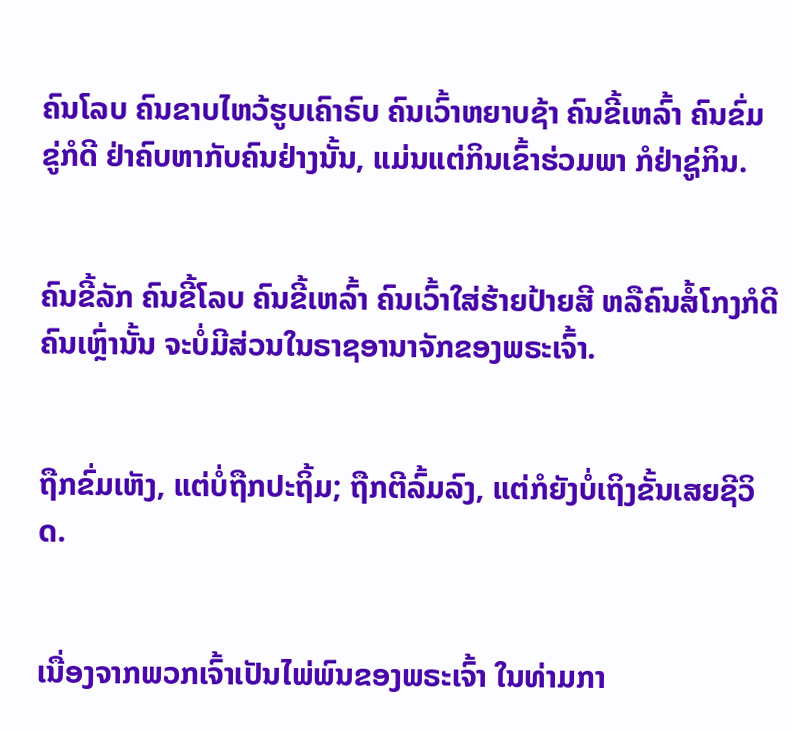ຄົນໂລບ ຄົນຂາບໄຫວ້ຮູບເຄົາຣົບ ຄົນເວົ້າຫຍາບຊ້າ ຄົນຂີ້ເຫລົ້າ ຄົນຂົ່ມຂູ່ກໍດີ ຢ່າຄົບຫາກັບຄົນຢ່າງນັ້ນ, ແມ່ນແຕ່ກິນເຂົ້າຮ່ວມພາ ກໍຢ່າຊູ່ກິນ.


ຄົນຂີ້ລັກ ຄົນຂີ້ໂລບ ຄົນຂີ້ເຫລົ້າ ຄົນເວົ້າໃສ່ຮ້າຍປ້າຍສີ ຫລືຄົນສໍ້ໂກງກໍດີ ຄົນເຫຼົ່ານັ້ນ ຈະບໍ່ມີສ່ວນໃນຣາຊອານາຈັກຂອງພຣະເຈົ້າ.


ຖືກຂົ່ມເຫັງ, ແຕ່ບໍ່ຖືກປະຖິ້ມ; ຖືກຕີລົ້ມລົງ, ແຕ່ກໍຍັງບໍ່ເຖິງຂັ້ນເສຍຊີວິດ.


ເນື່ອງຈາກພວກເຈົ້າເປັນໄພ່ພົນຂອງພຣະເຈົ້າ ໃນທ່າມກາ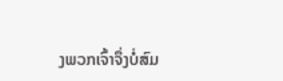ງພວກເຈົ້າຈຶ່ງບໍ່ສົມ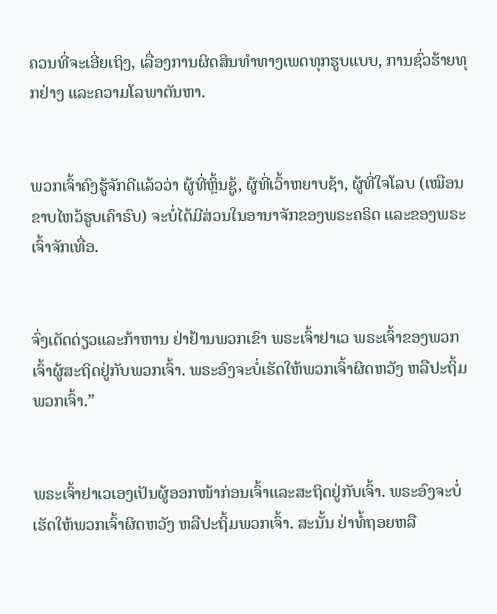ຄວນທີ່ຈະເອີ່ຍເຖິງ, ເລື່ອງການຜິດສິນທຳທາງເພດທຸກຮູບແບບ, ການຊົ່ວຮ້າຍທຸກຢ່າງ ແລະຄວາມໂລພາຕັນຫາ.


ພວກເຈົ້າຄົງຮູ້ຈັກດີແລ້ວວ່າ ຜູ້ທີ່ຫຼິ້ນຊູ້, ຜູ້ທີ່ເວົ້າຫຍາບຊ້າ, ຜູ້ທີ່ໃຈໂລບ (ເໝືອນຂາບໄຫວ້ຮູບເຄົາຣົບ) ຈະບໍ່ໄດ້ມີສ່ວນໃນອານາຈັກຂອງພຣະຄຣິດ ແລະຂອງພຣະເຈົ້າຈັກເທື່ອ.


ຈົ່ງເດັດດ່ຽວແລະກ້າຫານ ຢ່າຢ້ານພວກເຂົາ ພຣະເຈົ້າຢາເວ ພຣະເຈົ້າຂອງພວກເຈົ້າຜູ້ສະຖິດຢູ່ກັບພວກເຈົ້າ. ພຣະອົງຈະບໍ່ເຮັດໃຫ້ພວກເຈົ້າຜິດຫວັງ ຫລືປະຖິ້ມພວກເຈົ້າ.”


ພຣະເຈົ້າຢາເວເອງເປັນຜູ້ອອກໜ້າກ່ອນເຈົ້າແລະສະຖິດຢູ່ກັບເຈົ້າ. ພຣະອົງຈະບໍ່ເຮັດໃຫ້ພວກເຈົ້າຜິດຫວັງ ຫລືປະຖິ້ມພວກເຈົ້າ. ສະນັ້ນ ຢ່າທໍ້ຖອຍຫລື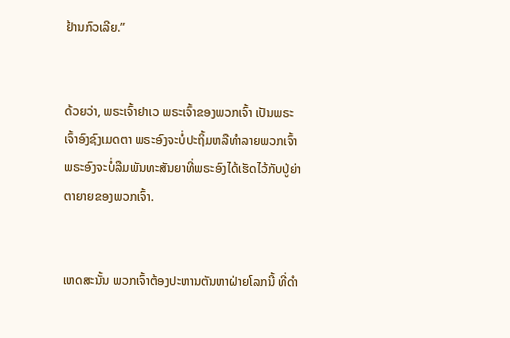ຢ້ານກົວເລີຍ.”


ດ້ວຍວ່າ, ພຣະເຈົ້າຢາເວ ພຣະເຈົ້າຂອງພວກເຈົ້າ ເປັນພຣະເຈົ້າອົງຊົງເມດຕາ ພຣະອົງຈະບໍ່ປະຖິ້ມຫລືທຳລາຍພວກເຈົ້າ ພຣະອົງຈະບໍ່ລືມພັນທະສັນຍາທີ່ພຣະອົງໄດ້ເຮັດໄວ້ກັບປູ່ຍ່າຕາຍາຍຂອງພວກເຈົ້າ.


ເຫດສະນັ້ນ ພວກເຈົ້າຕ້ອງປະຫານຕັນຫາຝ່າຍໂລກນີ້ ທີ່ດຳ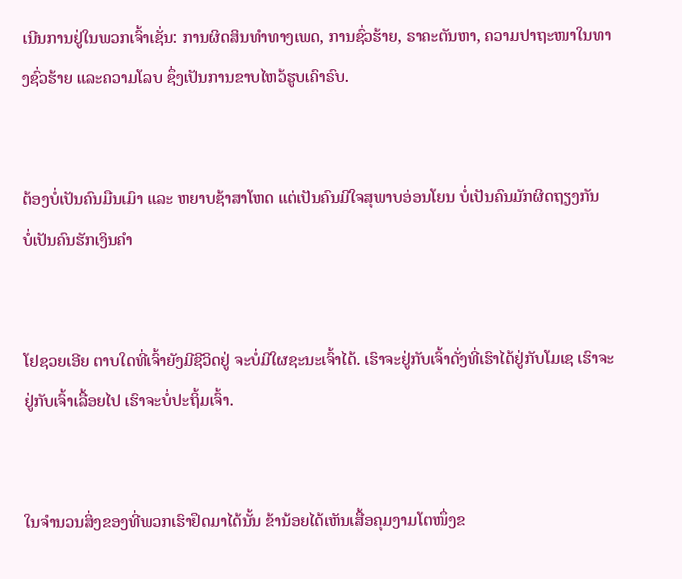ເນີນການຢູ່ໃນພວກເຈົ້າເຊັ່ນ: ການຜິດສິນທຳທາງເພດ, ການຊົ່ວຮ້າຍ, ຣາຄະຕັນຫາ, ຄວາມປາຖະໜາໃນທາງຊົ່ວຮ້າຍ ແລະຄວາມໂລບ ຊຶ່ງເປັນການຂາບໄຫວ້ຮູບເຄົາຣົບ.


ຕ້ອງບໍ່ເປັນຄົນມືນເມົາ ແລະ ຫຍາບຊ້າສາໂຫດ ແຕ່ເປັນຄົນມີໃຈສຸພາບອ່ອນໂຍນ ບໍ່ເປັນຄົນມັກຜິດຖຽງກັນ ບໍ່ເປັນຄົນຮັກເງິນຄຳ


ໂຢຊວຍເອີຍ ຕາບໃດທີ່ເຈົ້າຍັງມີຊີວິດຢູ່ ຈະບໍ່ມີໃຜຊະນະເຈົ້າໄດ້. ເຮົາຈະຢູ່ກັບເຈົ້າດັ່ງທີ່ເຮົາໄດ້ຢູ່ກັບໂມເຊ ເຮົາຈະຢູ່ກັບເຈົ້າເລື້ອຍໄປ ເຮົາຈະບໍ່ປະຖິ້ມເຈົ້າ.


ໃນຈຳນວນສິ່ງຂອງທີ່ພວກເຮົາຢຶດມາໄດ້ນັ້ນ ຂ້ານ້ອຍໄດ້ເຫັນເສື້ອຄຸມງາມໂຕໜຶ່ງຂ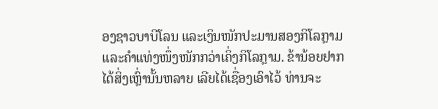ອງຊາວບາບີໂລນ ແລະເງິນໜັກປະມານສອງກິໂລກຼາມ ແລະຄຳແທ່ງໜຶ່ງໜັກກວ່າເຄິ່ງກິໂລກຼາມ. ຂ້ານ້ອຍຢາກໄດ້ສິ່ງເຫຼົ່ານັ້ນຫລາຍ ເລີຍໄດ້ເຊື່ອງເອົາໄວ້ ທ່ານຈະ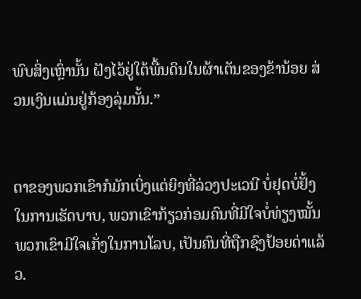ພົບສິ່ງເຫຼົ່ານັ້ນ ຝັງໄວ້ຢູ່ໃຕ້ພື້ນດິນໃນຜ້າເຕັນຂອງຂ້ານ້ອຍ ສ່ວນເງິນແມ່ນຢູ່ກ້ອງລຸ່ມນັ້ນ.”


ຕາຂອງພວກເຂົາກໍມັກເບິ່ງແຕ່ຍິງທີ່ລ່ວງປະເວນີ ບໍ່ຢຸດບໍ່ຢັ້ງໃນການເຮັດບາບ, ພວກເຂົາກ້ຽວກ່ອມຄົນທີ່ມີໃຈບໍ່ທ່ຽງໝັ້ນ ພວກເຂົາມີໃຈເກັ່ງໃນການໂລບ, ເປັນຄົນທີ່ຖືກຊົງປ້ອຍດ່າແລ້ວ.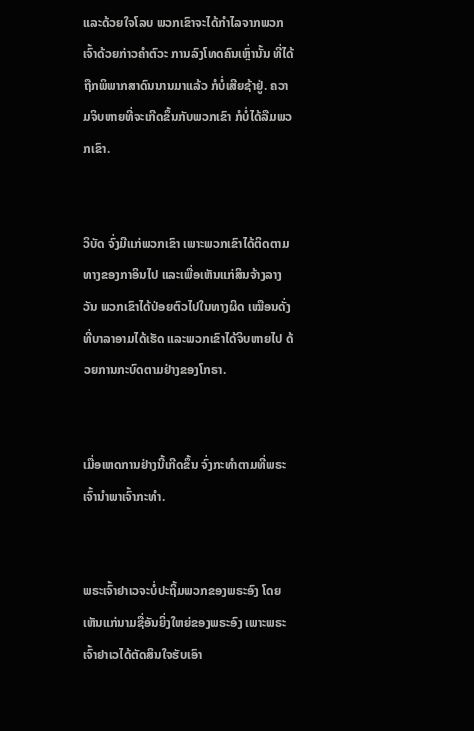ແລະດ້ວຍໃຈໂລບ ພວກເຂົາຈະໄດ້ກຳໄລຈາກພວກເຈົ້າດ້ວຍກ່າວຄຳຕົວະ ການລົງໂທດຄົນເຫຼົ່ານັ້ນ ທີ່ໄດ້ຖືກພິພາກສາດົນນານມາແລ້ວ ກໍບໍ່ເສີຍຊ້າຢູ່. ຄວາມຈິບຫາຍທີ່ຈະເກີດຂຶ້ນກັບພວກເຂົາ ກໍບໍ່ໄດ້ລືມພວກເຂົາ.


ວິບັດ ຈົ່ງມີແກ່ພວກເຂົາ ເພາະພວກເຂົາໄດ້ຕິດຕາມທາງຂອງກາອິນໄປ ແລະເພື່ອເຫັນແກ່ສິນຈ້າງລາງວັນ ພວກເຂົາໄດ້ປ່ອຍຕົວໄປໃນທາງຜິດ ເໝືອນດັ່ງທີ່ບາລາອາມໄດ້ເຮັດ ແລະພວກເຂົາໄດ້ຈິບຫາຍໄປ ດ້ວຍການກະບົດຕາມຢ່າງຂອງໂກຣາ.


ເມື່ອເຫດການຢ່າງນີ້ເກີດຂຶ້ນ ຈົ່ງກະທຳຕາມທີ່ພຣະເຈົ້ານຳພາເຈົ້າກະທຳ.


ພຣະເຈົ້າຢາເວຈະບໍ່ປະຖິ້ມພວກຂອງພຣະອົງ ໂດຍເຫັນແກ່ນາມຊື່ອັນຍິ່ງໃຫຍ່ຂອງພຣະອົງ ເພາະພຣະເຈົ້າຢາເວໄດ້ຕັດສິນໃຈຮັບເອົາ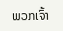ພວກເຈົ້າ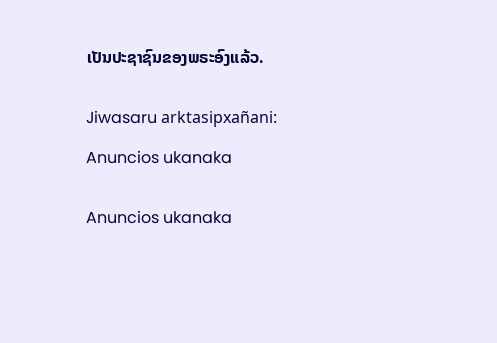ເປັນປະຊາຊົນຂອງພຣະອົງແລ້ວ.


Jiwasaru arktasipxañani:

Anuncios ukanaka


Anuncios ukanaka